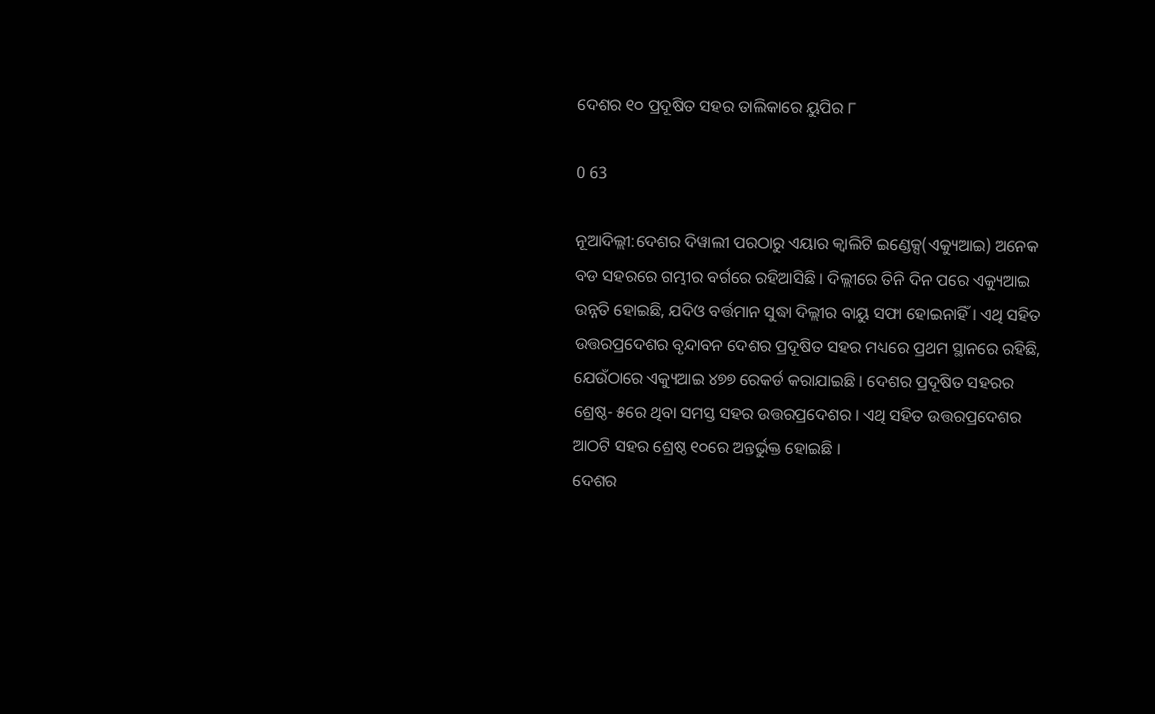ଦେଶର ୧୦ ପ୍ରଦୂଷିତ ସହର ତାଲିକାରେ ୟୁପିର ୮

0 63

ନୂଆଦିଲ୍ଲୀ:ଦେଶର ଦିୱାଲୀ ପରଠାରୁ ଏୟାର କ୍ୱାଲିଟି ଇଣ୍ଡେକ୍ସ(ଏକ୍ୟୁଆଇ) ଅନେକ ବଡ ସହରରେ ଗମ୍ଭୀର ବର୍ଗରେ ରହିଆସିଛି । ଦିଲ୍ଲୀରେ ତିନି ଦିନ ପରେ ଏକ୍ୟୁଆଇ ଉନ୍ନତି ହୋଇଛି, ଯଦିଓ ବର୍ତ୍ତମାନ ସୁଦ୍ଧା ଦିଲ୍ଲୀର ବାୟୁ ସଫା ହୋଇନାହିଁ । ଏଥି ସହିତ ଉତ୍ତରପ୍ରଦେଶର ବୃନ୍ଦାବନ ଦେଶର ପ୍ରଦୂଷିତ ସହର ମଧ୍ୟରେ ପ୍ରଥମ ସ୍ଥାନରେ ରହିଛି, ଯେଉଁଠାରେ ଏକ୍ୟୁଆଇ ୪୭୭ ରେକର୍ଡ କରାଯାଇଛି । ଦେଶର ପ୍ରଦୂଷିତ ସହରର ଶ୍ରେଷ୍ଠ- ୫ରେ ଥିବା ସମସ୍ତ ସହର ଉତ୍ତରପ୍ରଦେଶର । ଏଥି ସହିତ ଉତ୍ତରପ୍ରଦେଶର ଆଠଟି ସହର ଶ୍ରେଷ୍ଠ ୧୦ରେ ଅନ୍ତର୍ଭୁକ୍ତ ହୋଇଛି ।
ଦେଶର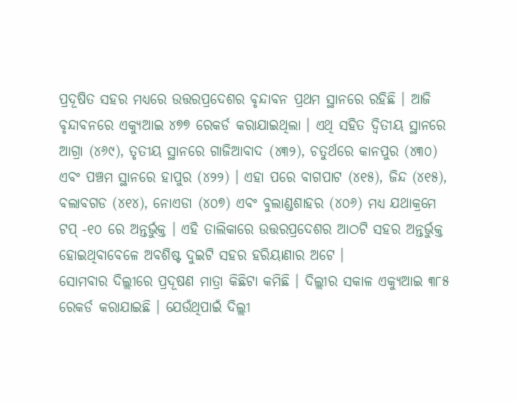ପ୍ରଦୂଷିତ ସହର ମଧ୍ୟରେ ଉତ୍ତରପ୍ରଦେଶର ବୃନ୍ଦାବନ ପ୍ରଥମ ସ୍ଥାନରେ ରହିଛି । ଆଜି ବୃନ୍ଦାବନରେ ଏକ୍ୟୁଆଇ ୪୭୭ ରେକର୍ଡ କରାଯାଇଥିଲା । ଏଥି ସହିତ ଦ୍ୱିତୀୟ ସ୍ଥାନରେ ଆଗ୍ରା (୪୬୯), ତୃତୀୟ ସ୍ଥାନରେ ଗାଜିଆବାଦ (୪୩୨), ଚତୁର୍ଥରେ କାନପୁର (୪୩୦) ଏବଂ ପଞ୍ଚମ ସ୍ଥାନରେ ହାପୁର (୪୨୨) । ଏହା ପରେ ବାଗପାଟ (୪୧୫), ଜିନ୍ଦ (୪୧୫), ବଲାବଗଡ (୪୧୪), ନୋଏଡା (୪୦୭) ଏବଂ ବୁଲାଣ୍ଡଶାହର (୪୦୬) ମଧ୍ୟ ଯଥାକ୍ରମେ ଟପ୍‌ -୧୦ ରେ ଅନ୍ତର୍ଭୁକ୍ତ । ଏହି ତାଲିକାରେ ଉତ୍ତରପ୍ରଦେଶର ଆଠଟି ସହର ଅନ୍ତର୍ଭୁକ୍ତ ହୋଇଥିବାବେଳେ ଅବଶିଷ୍ଟ ଦୁଇଟି ସହର ହରିୟାଣାର ଅଟେ ।
ସୋମବାର ଦିଲ୍ଲୀରେ ପ୍ରଦୂଷଣ ମାତ୍ରା କିଛିଟା କମିଛି । ଦିଲ୍ଲୀର ସକାଳ ଏକ୍ୟୁଆଇ ୩୮୫ ରେକର୍ଡ କରାଯାଇଛି । ଯେଉଁଥିପାଇଁ ଦିଲ୍ଲୀ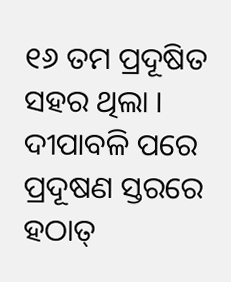୧୬ ତମ ପ୍ରଦୂଷିତ ସହର ଥିଲା । ଦୀପାବଳି ପରେ ପ୍ରଦୂଷଣ ସ୍ତରରେ ହଠାତ୍‌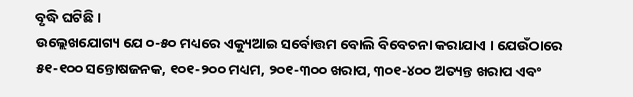ବୃଦ୍ଧି ଘଟିଛି ।
ଉଲ୍ଲେଖଯୋଗ୍ୟ ଯେ ୦-୫୦ ମଧ୍ୟରେ ଏକ୍ୟୁଆଇ ସର୍ବୋତ୍ତମ ବୋଲି ବିବେଚନା କରାଯାଏ । ଯେଉଁଠାରେ ୫୧-୧୦୦ ସନ୍ତୋଷଜନକ, ୧୦୧-୨୦୦ ମଧ୍ୟମ, ୨୦୧-୩୦୦ ଖରାପ, ୩୦୧-୪୦୦ ଅତ୍ୟନ୍ତ ଖରାପ ଏବଂ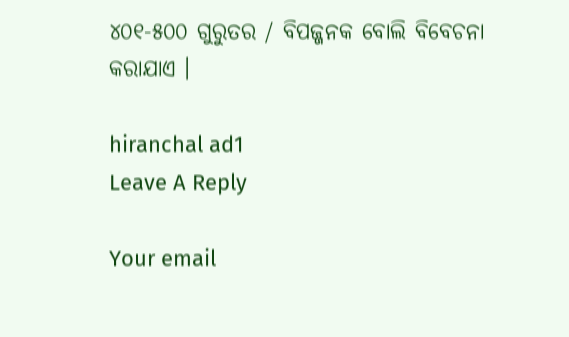୪୦୧-୫୦୦ ଗୁରୁତର / ବିପଜ୍ଜନକ ବୋଲି ବିବେଚନା କରାଯାଏ ।

hiranchal ad1
Leave A Reply

Your email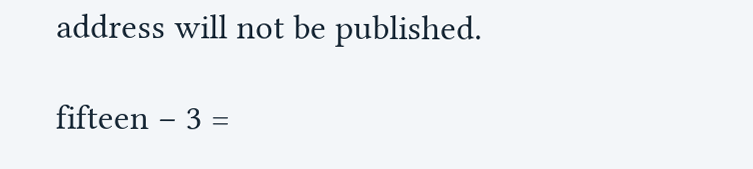address will not be published.

fifteen − 3 =